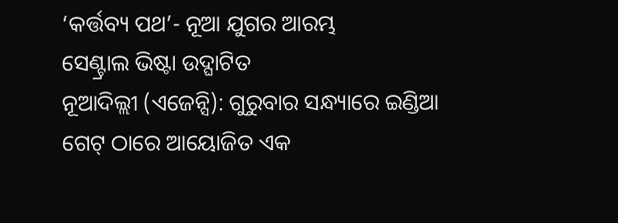‘କର୍ତ୍ତବ୍ୟ ପଥ’- ନୂଆ ଯୁଗର ଆରମ୍ଭ
ସେଣ୍ଟ୍ରାଲ ଭିଷ୍ଟା ଉଦ୍ଘାଟିତ
ନୂଆଦିଲ୍ଲୀ (ଏଜେନ୍ସି): ଗୁରୁବାର ସନ୍ଧ୍ୟାରେ ଇଣ୍ଡିଆ ଗେଟ୍ ଠାରେ ଆୟୋଜିତ ଏକ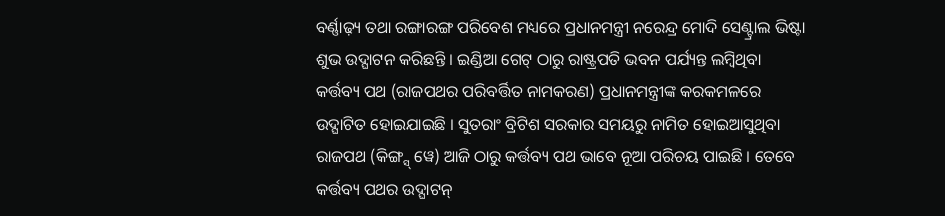ବର୍ଣ୍ଣାଢ଼୍ୟ ତଥା ରଙ୍ଗାରଙ୍ଗ ପରିବେଶ ମଧ୍ୟରେ ପ୍ରଧାନମନ୍ତ୍ରୀ ନରେନ୍ଦ୍ର ମୋଦି ସେଣ୍ଟ୍ରାଲ ଭିଷ୍ଟା ଶୁଭ ଉଦ୍ଘାଟନ କରିଛନ୍ତି । ଇଣ୍ଡିଆ ଗେଟ୍ ଠାରୁ ରାଷ୍ଟ୍ରପତି ଭବନ ପର୍ଯ୍ୟନ୍ତ ଲମ୍ବିଥିବା କର୍ତ୍ତବ୍ୟ ପଥ (ରାଜପଥର ପରିବର୍ତ୍ତିତ ନାମକରଣ) ପ୍ରଧାନମନ୍ତ୍ରୀଙ୍କ କରକମଳରେ ଉଦ୍ଘାଟିତ ହୋଇଯାଇଛି । ସୁତରାଂ ବ୍ରିଟିଶ ସରକାର ସମୟରୁ ନାମିତ ହୋଇଆସୁଥିବା ରାଜପଥ (କିଙ୍ଗ୍ସ୍ ୱେ) ଆଜି ଠାରୁ କର୍ତ୍ତବ୍ୟ ପଥ ଭାବେ ନୂଆ ପରିଚୟ ପାଇଛି । ତେବେ କର୍ତ୍ତବ୍ୟ ପଥର ଉଦ୍ଘାଟନ୍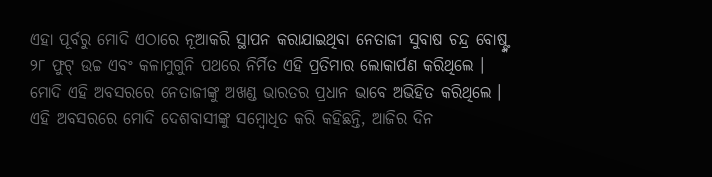ଏହା ପୂର୍ବରୁ ମୋଦି ଏଠାରେ ନୂଆକରି ସ୍ଥାପନ କରାଯାଇଥିବା ନେତାଜୀ ସୁବାଷ ଚନ୍ଦ୍ର ବୋଷ୍ଙ୍କ ୨୮ ଫୁଟ୍ ଉଚ୍ଚ ଏବଂ କଳାମୁଗୁନି ପଥରେ ନିର୍ମିତ ଏହି ପ୍ରତିମାର ଲୋକାର୍ପଣ କରିଥିଲେ । ମୋଦି ଏହି ଅବସରରେ ନେତାଜୀଙ୍କୁ ଅଖଣ୍ଡ ଭାରତର ପ୍ରଧାନ ଭାବେ ଅଭିହିତ କରିଥିଲେ ।
ଏହି ଅବସରରେ ମୋଦି ଦେଶବାସୀଙ୍କୁ ସମ୍ବୋଧିତ କରି କହିଛନ୍ତି, ଆଜିର ଦିନ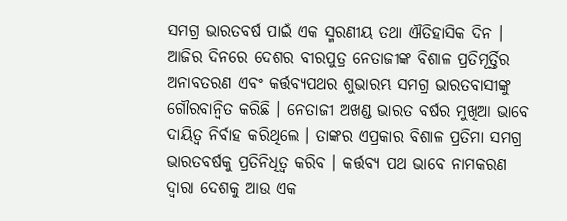ସମଗ୍ର ଭାରତବର୍ଷ ପାଇଁ ଏକ ସ୍ମରଣୀୟ ତଥା ଐତିହାସିକ ଦିନ । ଆଜିର ଦିନରେ ଦେଶର ବୀରପୁତ୍ର ନେତାଜୀଙ୍କ ବିଶାଳ ପ୍ରତିମୂର୍ତ୍ତିର ଅନାବତରଣ ଏବଂ କର୍ତ୍ତବ୍ୟପଥର ଶୁଭାରମ୍ଭ ସମଗ୍ର ଭାରତବାସୀଙ୍କୁ ଗୌରବାନ୍ୱିତ କରିଛି । ନେତାଜୀ ଅଖଣ୍ଡ ଭାରତ ବର୍ଷର ମୁଖିଆ ଭାବେ ଦାୟିତ୍ୱ ନିର୍ବାହ କରିଥିଲେ । ତାଙ୍କର ଏପ୍ରକାର ବିଶାଳ ପ୍ରତିମା ସମଗ୍ର ଭାରତବର୍ଷକୁ ପ୍ରତିନିଧିତ୍ୱ କରିବ । କର୍ତ୍ତବ୍ୟ ପଥ ଭାବେ ନାମକରଣ ଦ୍ୱାରା ଦେଶକୁ ଆଉ ଏକ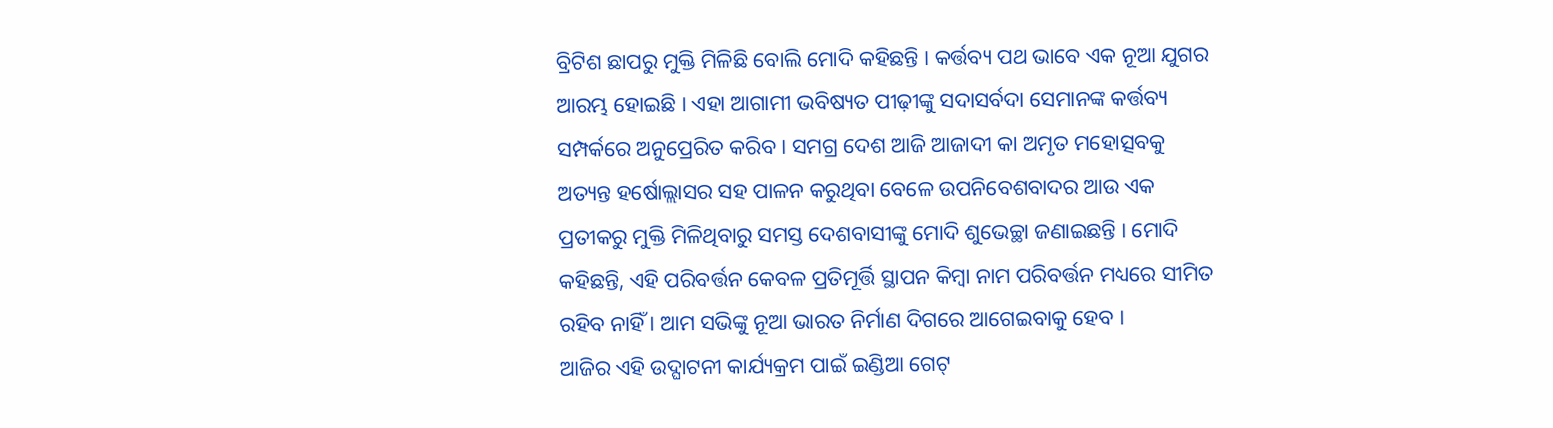ବ୍ରିଟିଶ ଛାପରୁ ମୁକ୍ତି ମିଳିଛି ବୋଲି ମୋଦି କହିଛନ୍ତି । କର୍ତ୍ତବ୍ୟ ପଥ ଭାବେ ଏକ ନୂଆ ଯୁଗର ଆରମ୍ଭ ହୋଇଛି । ଏହା ଆଗାମୀ ଭବିଷ୍ୟତ ପୀଢ଼ୀଙ୍କୁ ସଦାସର୍ବଦା ସେମାନଙ୍କ କର୍ତ୍ତବ୍ୟ ସମ୍ପର୍କରେ ଅନୁପ୍ରେରିତ କରିବ । ସମଗ୍ର ଦେଶ ଆଜି ଆଜାଦୀ କା ଅମୃତ ମହୋତ୍ସବକୁ ଅତ୍ୟନ୍ତ ହର୍ଷୋଲ୍ଲାସର ସହ ପାଳନ କରୁଥିବା ବେଳେ ଉପନିବେଶବାଦର ଆଉ ଏକ ପ୍ରତୀକରୁ ମୁକ୍ତି ମିଳିଥିବାରୁ ସମସ୍ତ ଦେଶବାସୀଙ୍କୁ ମୋଦି ଶୁଭେଚ୍ଛା ଜଣାଇଛନ୍ତି । ମୋଦି କହିଛନ୍ତି, ଏହି ପରିବର୍ତ୍ତନ କେବଳ ପ୍ରତିମୂର୍ତ୍ତି ସ୍ଥାପନ କିମ୍ବା ନାମ ପରିବର୍ତ୍ତନ ମଧ୍ୟରେ ସୀମିତ ରହିବ ନାହିଁ । ଆମ ସଭିଙ୍କୁ ନୂଆ ଭାରତ ନିର୍ମାଣ ଦିଗରେ ଆଗେଇବାକୁ ହେବ ।
ଆଜିର ଏହି ଉଦ୍ଘାଟନୀ କାର୍ଯ୍ୟକ୍ରମ ପାଇଁ ଇଣ୍ଡିଆ ଗେଟ୍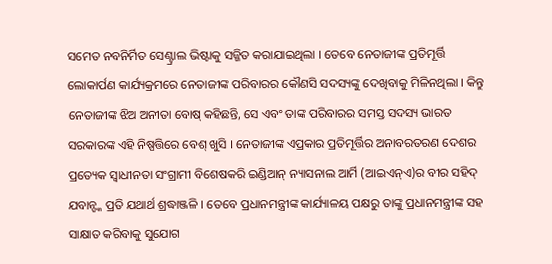ସମେତ ନବନିର୍ମିତ ସେଣ୍ଟ୍ରାଲ ଭିଷ୍ଟାକୁ ସଜ୍ଜିତ କରାଯାଇଥିଲା । ତେବେ ନେତାଜୀଙ୍କ ପ୍ରତିମୂର୍ତ୍ତି ଲୋକାର୍ପଣ କାର୍ଯ୍ୟକ୍ରମରେ ନେତାଜୀଙ୍କ ପରିବାରର କୌଣସି ସଦସ୍ୟଙ୍କୁ ଦେଖିବାକୁ ମିଳିନଥିଲା । କିନ୍ତୁ ନେତାଜୀଙ୍କ ଝିଅ ଅନୀତା ବୋଷ୍ କହିଛନ୍ତି, ସେ ଏବଂ ତାଙ୍କ ପରିବାରର ସମସ୍ତ ସଦସ୍ୟ ଭାରତ ସରକାରଙ୍କ ଏହି ନିଷ୍ପତ୍ତିରେ ବେଶ୍ ଖୁସି । ନେତାଜୀଙ୍କ ଏପ୍ରକାର ପ୍ରତିମୂର୍ତ୍ତିର ଅନାବରତରଣ ଦେଶର ପ୍ରତ୍ୟେକ ସ୍ୱାଧୀନତା ସଂଗ୍ରାମୀ ବିଶେଷକରି ଇଣ୍ଡିଆନ୍ ନ୍ୟାସନାଲ ଆର୍ମି (ଆଇଏନ୍ଏ)ର ବୀର ସହିଦ୍ ଯବାନ୍ଙ୍କ ପ୍ରତି ଯଥାର୍ଥ ଶ୍ରଦ୍ଧାଞ୍ଜଳି । ତେବେ ପ୍ରଧାନମନ୍ତ୍ରୀଙ୍କ କାର୍ଯ୍ୟାଳୟ ପକ୍ଷରୁ ତାଙ୍କୁ ପ୍ରଧାନମନ୍ତ୍ରୀଙ୍କ ସହ ସାକ୍ଷାତ କରିବାକୁ ସୁଯୋଗ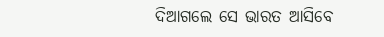ଦିଆଗଲେ ସେ ଭାରତ ଆସିବେ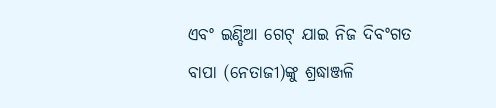ଏବଂ ଇଣ୍ଡିଆ ଗେଟ୍ ଯାଇ ନିଜ ଦିବଂଗତ ବାପା (ନେତାଜୀ)ଙ୍କୁ ଶ୍ରଦ୍ଧାଞ୍ଜଳି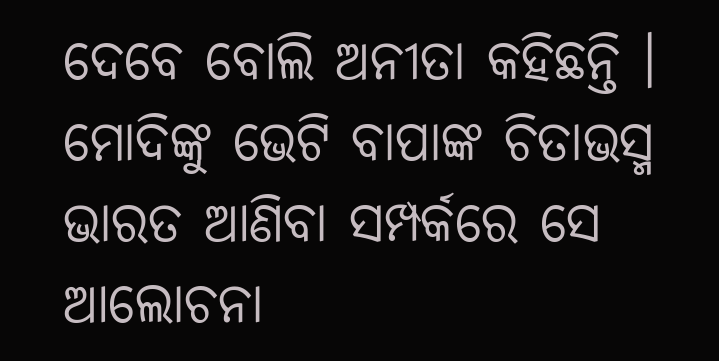ଦେବେ ବୋଲି ଅନୀତା କହିଛନ୍ତି । ମୋଦିଙ୍କୁ ଭେଟି ବାପାଙ୍କ ଚିତାଭସ୍ମ ଭାରତ ଆଣିବା ସମ୍ପର୍କରେ ସେ ଆଲୋଚନା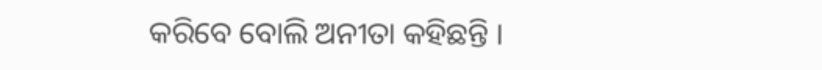କରିବେ ବୋଲି ଅନୀତା କହିଛନ୍ତି ।